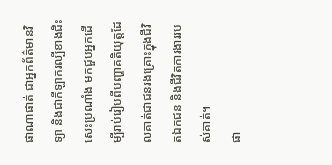ផាណាផាត់ ជាអ្នកព័ត៌មានវិទ្យា និងជាកីឡាករល្បីខាងជិះសេះប្រណាំង មកជួបអ្នកដើម្បីរាប់រៀបពីបញ្ហាគតិយុត្តដែលគាត់ជាជនរងគ្រោះក្នុងជីវិតឯកជន និងជីវិតការងាររបស់គាត់។
ផា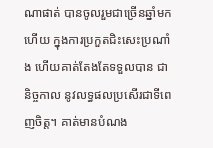ណាផាត់ បានចូលរួមជាច្រើនឆ្នាំមកហើយ ក្នុងការប្រកួតជិះសេះប្រណាំង ហើយគាត់តែងតែទទួលបាន ជានិច្ចកាល នូវលទ្ធផលប្រសើរជាទីពេញចិត្ត។ គាត់មានបំណង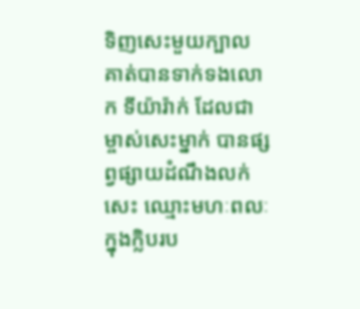ទិញសេះមួយក្បាល គាត់បានទាក់ទងលោក ទីយ៉ារ៉ាក់ ដែលជាម្ចាស់សេះម្នាក់ បានផ្សព្វផ្សាយដំណឹងលក់សេះ ឈ្មោះមហៈពលៈ ក្នុងក្លិបរប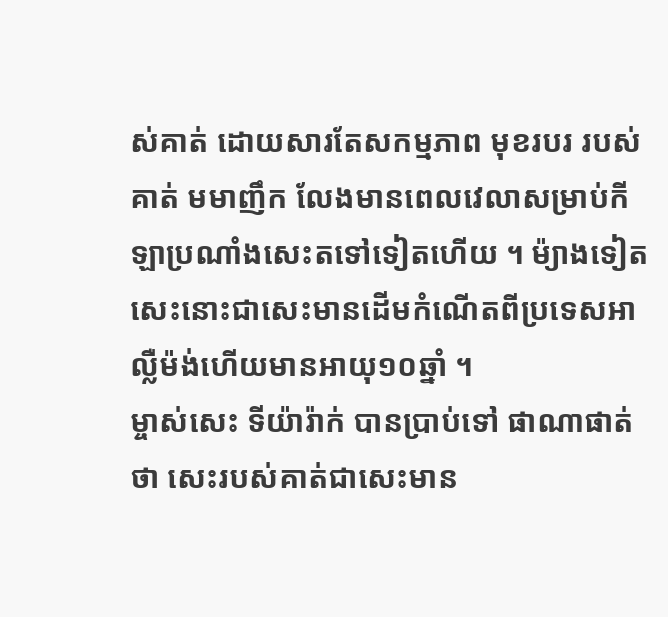ស់គាត់ ដោយសារតែសកម្មភាព មុខរបរ របស់គាត់ មមាញឹក លែងមានពេលវេលាសម្រាប់កីឡាប្រណាំងសេះតទៅទៀតហើយ ។ ម៉្យាងទៀត សេះនោះជាសេះមានដើមកំណើតពីប្រទេសអាល្លឺម៉ង់ហើយមានអាយុ១០ឆ្នាំ ។
ម្ចាស់សេះ ទីយ៉ារ៉ាក់ បានប្រាប់ទៅ ផាណាផាត់ ថា សេះរបស់គាត់ជាសេះមាន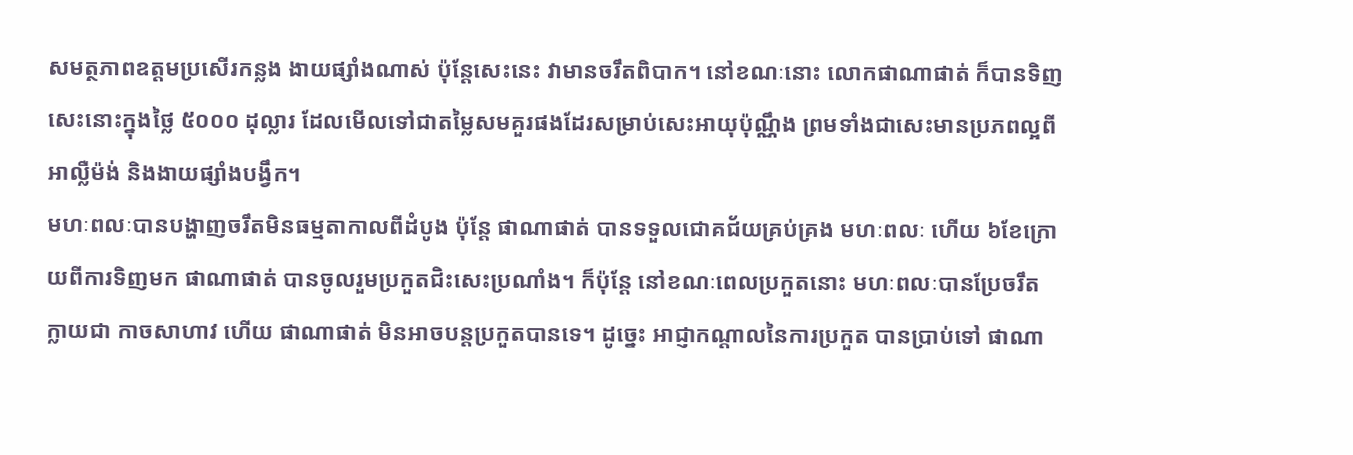សមត្ថភាពឧត្តមប្រសើរកន្លង ងាយផ្សាំងណាស់ ប៉ុន្តែសេះនេះ វាមានចរឹតពិបាក។ នៅខណៈនោះ លោកផាណាផាត់ ក៏បានទិញសេះនោះក្នុងថ្លៃ ៥០០០ ដុល្លារ ដែលមើលទៅជាតម្លៃសមគួរផងដែរសម្រាប់សេះអាយុប៉ុណ្ណឹង ព្រមទាំងជាសេះមានប្រភពល្អពីអាល្លឺម៉ង់ និងងាយផ្សាំងបង្វឹក។
មហៈពលៈបានបង្ហាញចរឹតមិនធម្មតាកាលពីដំបូង ប៉ុន្តែ ផាណាផាត់ បានទទួលជោគជ័យគ្រប់គ្រង មហៈពលៈ ហើយ ៦ខែក្រោយពីការទិញមក ផាណាផាត់ បានចូលរួមប្រកួតជិះសេះប្រណាំង។ ក៏ប៉ុន្តែ នៅខណៈពេលប្រកួតនោះ មហៈពលៈបានប្រែចរឹត ក្លាយជា កាចសាហាវ ហើយ ផាណាផាត់ មិនអាចបន្តប្រកួតបានទេ។ ដូច្នេះ អាជ្ញាកណ្តាលនៃការប្រកួត បានប្រាប់ទៅ ផាណា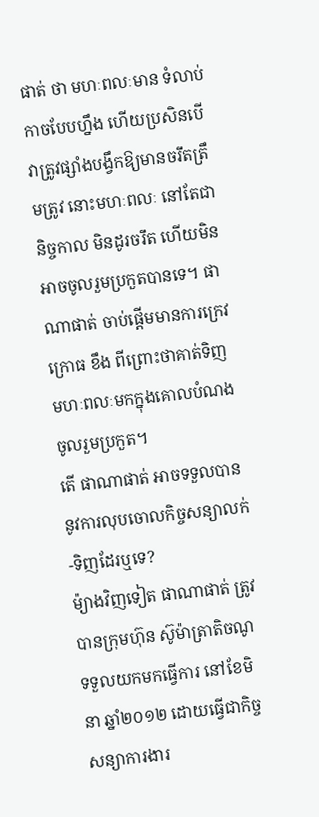ផាត់ ថា មហៈពលៈមាន ទំលាប់កាចបែបហ្នឹង ហើយប្រសិនបើ វាត្រូវផ្សាំងបង្វឹកឱ្យមានចរឹតត្រឹមត្រូវ នោះមហៈពលៈ នៅតែជានិច្ចកាល មិនដូរចរឹត ហើយមិនអាចចូលរួមប្រកួតបានទេ។ ផាណាផាត់ ចាប់ផ្តើមមានការក្រេវក្រោធ ខឹង ពីព្រោះថាគាត់ទិញ មហៈពលៈមកក្នុងគោលបំណងចូលរួមប្រកួត។
តើ ផាណាផាត់ អាចទទួលបាននូវការលុបចោលកិច្ចសន្យាលក់-ទិញដែរឬទេ?
ម៉្យាងវិញទៀត ផាណាផាត់ ត្រូវបានក្រុមហ៊ុន ស៊ូម៉ាត្រាតិចណូ ទទួលយកមកធ្វើការ នៅខែមិនា ឆ្នាំ២០១២ ដោយធ្វើជាកិច្ចសន្យាការងារ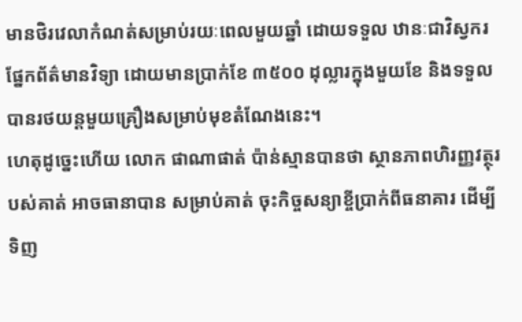មានថិរវេលាកំណត់សម្រាប់រយៈពេលមួយឆ្នាំ ដោយទទួល ឋានៈជាវិស្វករផ្នែកព័ត៌មានវិទ្យា ដោយមានប្រាក់ខែ ៣៥០០ ដុល្លារក្នុងមួយខែ និងទទួលបានរថយន្តមួយគ្រឿងសម្រាប់មុខតំណែងនេះ។
ហេតុដូច្នេះហើយ លោក ផាណាផាត់ ប៉ាន់ស្មានបានថា ស្ថានភាពហិរញ្ញវត្ថុរបស់គាត់ អាចធានាបាន សម្រាប់គាត់ ចុះកិច្ចសន្យាខ្ចីប្រាក់ពីធនាគារ ដើម្បីទិញ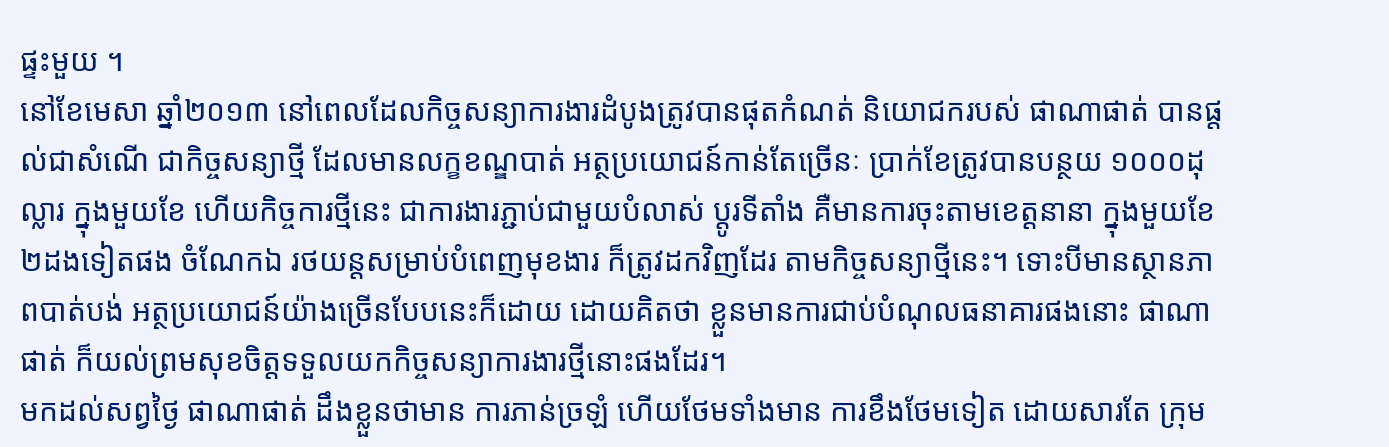ផ្ទះមួយ ។
នៅខែមេសា ឆ្នាំ២០១៣ នៅពេលដែលកិច្ចសន្យាការងារដំបូងត្រូវបានផុតកំណត់ និយោជករបស់ ផាណាផាត់ បានផ្តល់ជាសំណើ ជាកិច្ចសន្យាថ្មី ដែលមានលក្ខខណ្ឌបាត់ អត្ថប្រយោជន៍កាន់តែច្រើនៈ ប្រាក់ខែត្រូវបានបន្ថយ ១០០០ដុល្លារ ក្នុងមួយខែ ហើយកិច្ចការថ្មីនេះ ជាការងារភ្ជាប់ជាមួយបំលាស់ ប្តូរទីតាំង គឺមានការចុះតាមខេត្តនានា ក្នុងមួយខែ២ដងទៀតផង ចំណែកឯ រថយន្តសម្រាប់បំពេញមុខងារ ក៏ត្រូវដកវិញដែរ តាមកិច្ចសន្យាថ្មីនេះ។ ទោះបីមានស្ថានភាពបាត់បង់ អត្ថប្រយោជន៍យ៉ាងច្រើនបែបនេះក៏ដោយ ដោយគិតថា ខ្លួនមានការជាប់បំណុលធនាគារផងនោះ ផាណាផាត់ ក៏យល់ព្រមសុខចិត្តទទួលយកកិច្ចសន្យាការងារថ្មីនោះផងដែរ។
មកដល់សព្វថ្ងៃ ផាណាផាត់ ដឹងខ្លួនថាមាន ការភាន់ច្រឡំ ហើយថែមទាំងមាន ការខឹងថែមទៀត ដោយសារតែ ក្រុម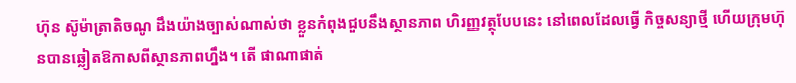ហ៊ុន ស៊ូម៉ាត្រាតិចណូ ដឹងយ៉ាងច្បាស់ណាស់ថា ខ្លួនកំពុងជួបនឹងស្ថានភាព ហិរញ្ញវត្ថុបែបនេះ នៅពេលដែលធ្វើ កិច្ចសន្យាថ្មី ហើយក្រុមហ៊ុនបានឆ្លៀតឱកាសពីស្ថានភាពហ្នឹង។ តើ ផាណាផាត់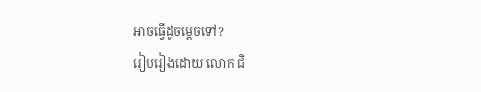អាចធ្វើដូចម្តេចទៅ?
រៀបរៀងដោយ លោក ជិ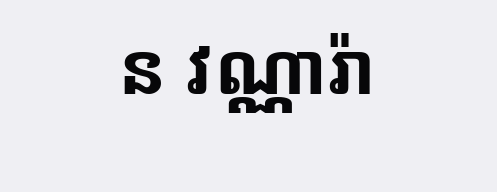ន វណ្ណារ៉ា